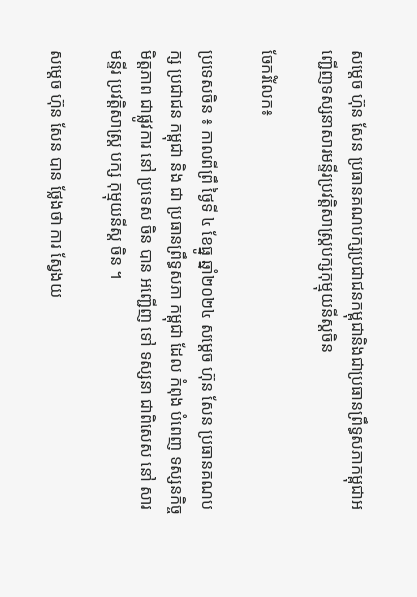សម្តេច ហ៊ុន សែន ប្រធានគណបក្សប្រជាជនកម្ពុជានិងជាប្រធានព្រឹទ្ធសភាកម្ពុជាអញ្ជើញទស្សនាសារមន្ទីរប្រវត្តិសាស្ត្របក្សកុម្មុយនីស្តចិន

ចែករំលែក៖

ប្រទេសចិន ៖ កាលពីព្រឹ ថ្ងៃទី ៤ ខែធ្នូ ឆ្នាំ២០២៤ សម្តេច ហ៊ុន សែន ប្រធានគណបក្ស ប្រជាជន កម្ពុជា និង ជា ប្រធានព្រឹទ្ធសភា កម្ពុជា ដែល កំពុង បំពេញ ទស្សនកិច្ច មិត្តភាព ជាផ្លូវការ នៅ ប្រទេស ចិន បាន អញ្ជើញ ទៅ ទស្សនា ជាពិសេស នៅ សារ មន្ទីរ ប្រវត្តិសាស្ត្រ បក្ស កុម្មុយនីស្ត ចិន ។

សម្តេច ហ៊ុន សែន បាន ថ្លែងថា ការ ស្វែងយ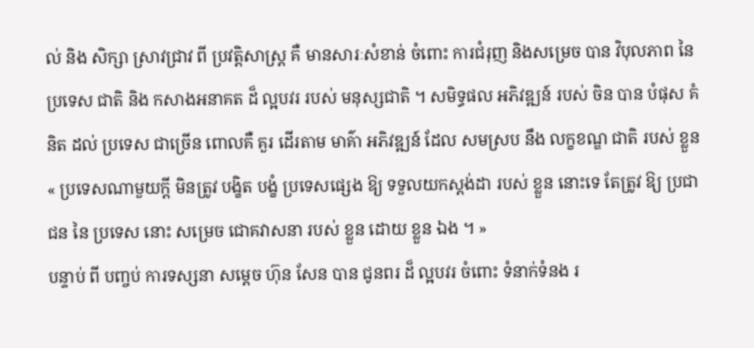ល់ និង សិក្សា ស្រាវជ្រាវ ពី ប្រវត្តិសាស្ត្រ គឺ មានសារៈសំខាន់ ចំពោះ ការជំរុញ និងសម្រេច បាន វិបុលភាព នៃ ប្រទេស ជាតិ និង កសាងអនាគត ដ៏ ល្អបវរ របស់ មនុស្សជាតិ ។ សមិទ្ធផល អភិវឌ្ឍន៍ របស់ ចិន បាន បំផុស គំនិត ដល់ ប្រទេស ជាច្រើន ពោលគឺ គួរ ដើរតាម មាគ៌ា អភិវឌ្ឍន៍ ដែល សមស្រប នឹង លក្ខខណ្ឌ ជាតិ របស់ ខ្លួន « ប្រទេសណាមួយក្តី មិនត្រូវ បង្ខិត បង្ខំ ប្រទេសផ្សេង ឱ្យ ទទួលយកស្តង់ដា របស់ ខ្លួន នោះទេ តែត្រូវ ឱ្យ ប្រជាជន នៃ ប្រទេស នោះ សម្រេច ជោគវាសនា របស់ ខ្លួន ដោយ ខ្លួន ឯង ។ »
បន្ទាប់ ពី បញ្ចប់ ការទស្សនា សម្តេច ហ៊ុន សែន បាន ជូនពរ ដ៏ ល្អបវរ ចំពោះ ទំនាក់ទំនង រ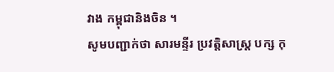វាង កម្ពុជានិងចិន ។
សូមបញ្ជាក់ថា សារមន្ទីរ ប្រវត្តិសាស្ត្រ បក្ស កុ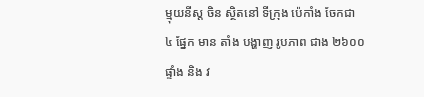ម្មុយនីស្ត ចិន ស្ថិតនៅ ទីក្រុង ប៉េកាំង ចែកជា ៤ ផ្នែក មាន តាំង បង្ហាញ រូបភាព ជាង ២៦០០ ផ្ទាំង និង វ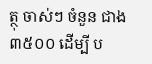ត្ថុ ចាស់ៗ ចំនួន ជាង ៣៥០០ ដើម្បី ប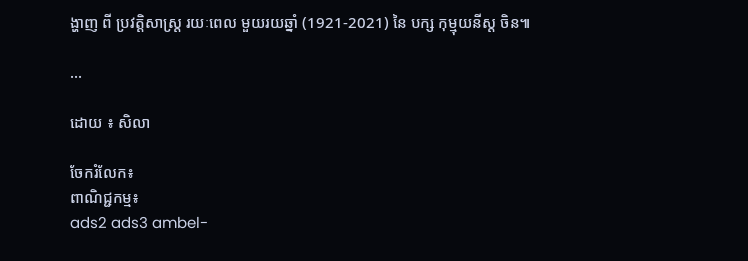ង្ហាញ ពី ប្រវត្តិសាស្ត្រ រយៈពេល មួយរយឆ្នាំ (1921-2021) នៃ បក្ស កុម្មុយនីស្ត ចិន៕

...

ដោយ ៖ សិលា

ចែករំលែក៖
ពាណិជ្ជកម្ម៖
ads2 ads3 ambel-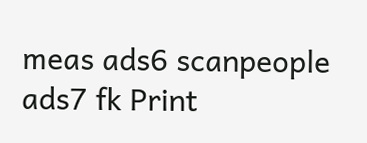meas ads6 scanpeople ads7 fk Print